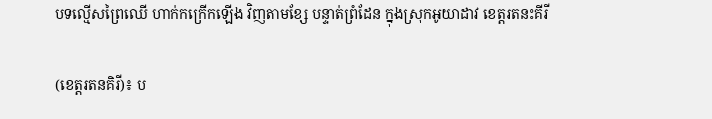បទល្មេីសព្រៃឈេី ហាក់កក្រេីកឡេីង វិញតាមខ្សែ បន្ទាត់ព្រំដែន ក្នុងស្រុកអូយាដាវ ខេត្តរតនះគីរី

(ខេត្តរតនគិរី)៖ ប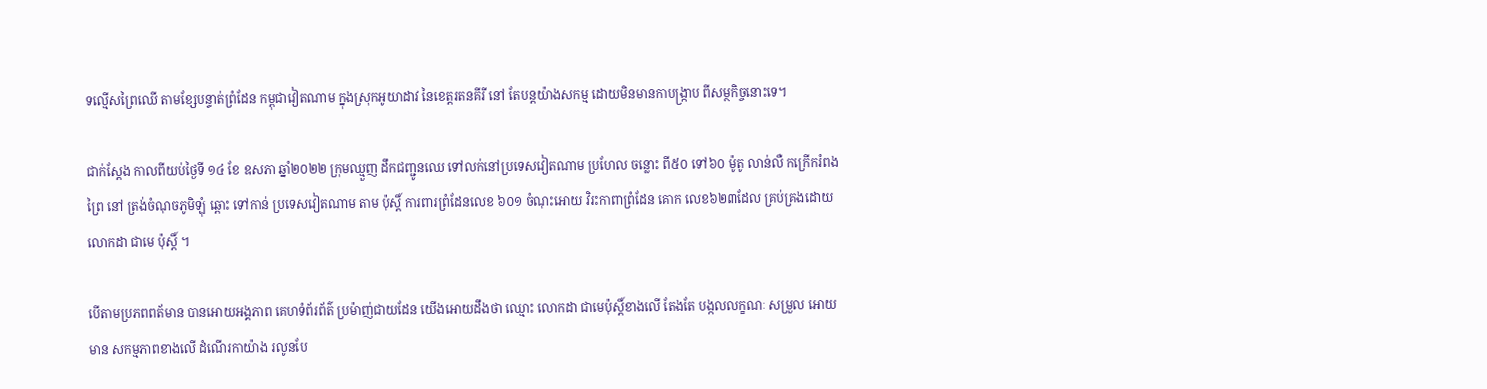ទល្មេីសព្រៃឈេី តាមខ្សែបន្ទាត់ព្រំដែន កម្ពុជាវៀតណាម ក្នុងស្រុកអូយាដាវ នៃខេត្តរតនគីរី នៅ តែបន្តយ៉ាងសកម្ម ដោយមិនមានកាបង្ក្រាប ពីសម្ថកិច្ចនោះទេ។

ជាក់ស្តែង កាលពីយប់ថ្ងៃទី ១៤ ខែ ឧសភា ឆ្នាំ២០២២ ក្រុមឈ្មួញ ដឹកជញ្ជូនឈេ ទៅលក់នៅប្រទេសវៀតណាម ប្រហែល ចន្លោះ ពី៥០ ទៅ៦០ ម៉ូតូ លាន់លឺ កក្រេីករំពងព្រៃ នៅ ត្រង់ចំណុចភូមិឡុំ ឆ្ពោះ ទៅកាន់ ប្រទេសវៀតណាម តាម ប៉ុស្តិ៍ ការពារព្រំដែនលេខ ៦០១ ចំណុះអោយ វិរះកាពាព្រំដែន គោក លេខ៦២៣ដែល គ្រប់គ្រងដោយលោកដា ជាមេ ប៉ុស្តិ៍ ។

បើតាមប្រភពពត័មាន បានអោយអង្គភាព គេហទំព័រព័ត៌ ប្រម៉ាញ់ជាយដែន យើងអោយដឹងថា ឈ្មោះ លោកដា ជាមេប៉ុស្តិ៍ខាងលេី តែងតែ បង្កលលក្ខណៈ សម្រួល អោយមាន សកម្មភាពខាងលេី ដំណើរកាយ៉ាង រលូនបែ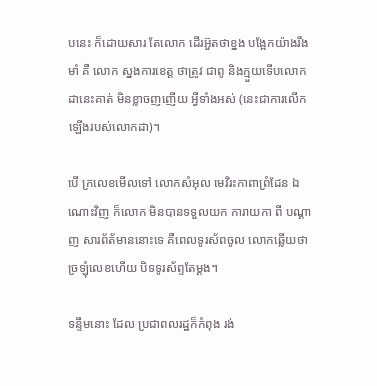បនេះ ក៏ដោយសារ តែលោក ដើរអ៊ួតថាខ្នង បង្អែកយ៉ាងរឹងមាំ គឺ លោក ស្នងការខេត្ត ថាត្រូវ ជាពូ និងក្មួយទេីបលោក ដានេះគាត់ មិនខ្លាចញញេីយ អ្វីទាំងអស់ (នេះជាការលើក ឡើងរបស់លោកដា)។

បេី ក្រលេខមេីលទៅ លោកសំអុល មេវិរះកាពាព្រំដែន ឯណោះវិញ ក៏លោក មិនបានទទួលយក ការាយកា ពី បណ្តាញ សារព័ត័មាននោះទេ គឺពេលទូរស័ពចូល លោកឆ្លេីយថា ច្រឡុំលេខហេីយ បិទទូរស័ព្ទតែម្ដង។

ទន្ទឹមនោះ ដែល ប្រជាពលរដ្ឋក៏កំពុង រង់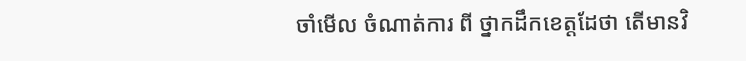ចាំមេីល ចំណាត់ការ ពី ថ្នាកដឹកខេត្តដែថា តេីមានវិ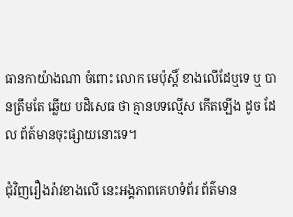ធានកាយ៉ាងណា ចំពោះ លោក មេប៉ុស្តិ៍ ខាងលេីដែឬទេ ឬ បានត្រឹមតែ ឆ្លេីយ បដិសេធ ថា គ្មានបទល្មេីស កេីតឡេីង ដូច ដែល ព័ត៍មានចុះផ្សាយនោះទេ។

ជុំវិញរឿងរ៉ាវខាងលើ នេះអង្គភាពគេហទំព័រ ព័ត៌មាន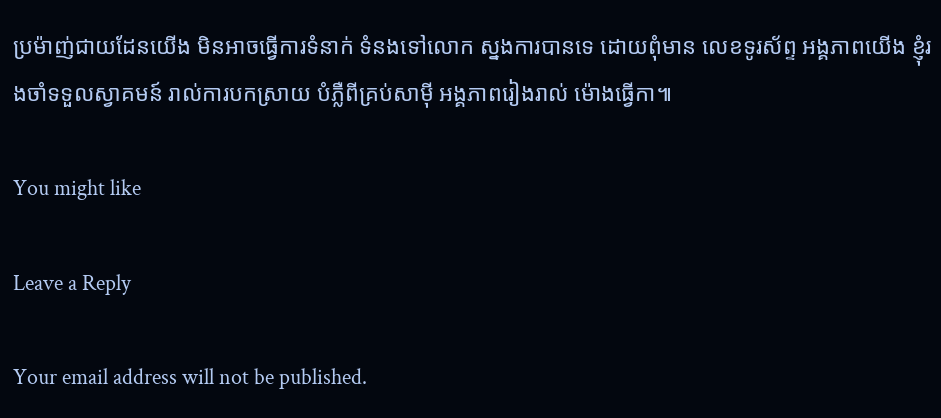ប្រម៉ាញ់ជាយដែនយើង មិនអាចធ្វើការទំនាក់ ទំនងទៅលោក ស្នងការបានទេ ដោយពុំមាន លេខទូរស័ព្ទ អង្គភាពយើង ខ្ញុំរងចាំទទួលស្វាគមន៍ រាល់ការបកស្រាយ បំភ្លឺពីគ្រប់សាមុី អង្គភាពរៀងរាល់ ម៉ោងធ្វើកា៕

You might like

Leave a Reply

Your email address will not be published.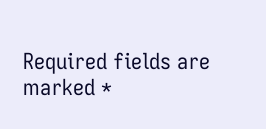Required fields are marked *